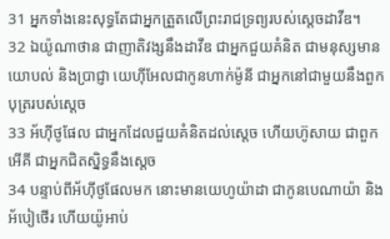31 អ្នកទាំងនេះសុទ្ធតែជាអ្នកត្រួតលើព្រះរាជទ្រព្យរបស់ស្តេចដាវីឌ។
32 ឯយ៉ូណាថាន ជាញាតិវង្សនឹងដាវីឌ ជាអ្នកជួយគំនិត ជាមនុស្សមានយោបល់ និងប្រាជ្ញា យេហ៊ីអែលជាកូនហាក់ម៉ូនី ជាអ្នកនៅជាមួយនឹងពួកបុត្ររបស់ស្តេច
33 អ័ហ៊ីថូផែល ជាអ្នកដែលជួយគំនិតដល់ស្តេច ហើយហ៊ូសាយ ជាពួកអើគី ជាអ្នកជិតស្និទ្ធនឹងស្តេច
34 បន្ទាប់ពីអ័ហ៊ីថូផែលមក នោះមានយេហូយ៉ាដា ជាកូនបេណាយ៉ា និងអ័បៀថើរ ហើយយ៉ូអាប់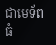ជាមេទ័ពធំ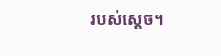របស់ស្តេច។